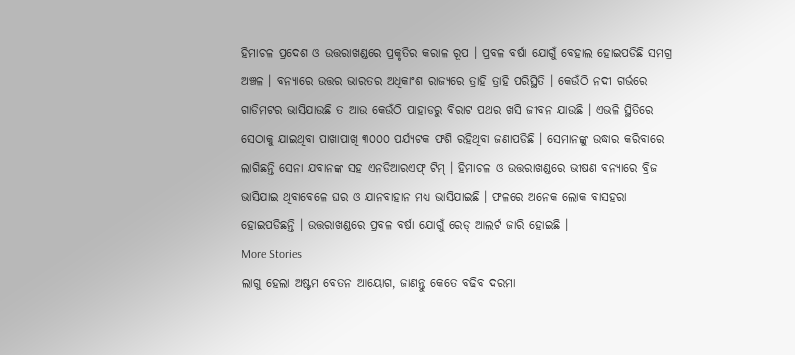ହିମାଚଳ ପ୍ରଦେଶ ଓ ଉତ୍ତରାଖଣ୍ଡରେ ପ୍ରକୃତିର କରାଳ ରୂପ । ପ୍ରବଳ ବର୍ଷା ଯୋଗୁଁ ବେହାଲ ହୋଇପଡିଛି ସମଗ୍ର ଅଞ୍ଚଳ । ବନ୍ୟାରେ ଉତ୍ତର ଭାରତର ଅଧିକାଂଶ ରାଜ୍ୟରେ ତ୍ରାହି ତ୍ରାହି ପରିସ୍ଥିତି । କେଉଁଠି ନଦୀ ଗର୍ଭରେ ଗାଡିମଟର ଭାସିଯାଉଛି ତ ଆଉ କେଉଁଠି ପାହାଡରୁ ବିରାଟ ପଥର ଖସି ଜୀବନ ଯାଉଛି । ଏଭଳି ସ୍ଥିତିରେ ସେଠାକୁ ଯାଇଥିବା ପାଖାପାଖି ୩୦୦୦ ପର୍ଯ୍ୟଟକ ଫଶି ରହିଥିବା ଜଣାପଡିଛି । ସେମାନଙ୍କୁ ଉଦ୍ଧାର କରିବାରେ ଲାଗିଛନ୍ତି ସେନା ଯବାନଙ୍କ ସହ ଏନଡିଆରଏଫ୍ ଟିମ୍ । ହିମାଚଳ ଓ ଉତ୍ତରାଖଣ୍ଡରେ ଭୀଷଣ ବନ୍ୟାରେ ବ୍ରିଜ ଭାସିଯାଇ ଥିବାବେଳେ ଘର ଓ ଯାନବାହାନ ମଧ୍ୟ ଭାସିଯାଇଛି । ଫଳରେ ଅନେକ ଲୋକ ବାସହରା ହୋଇପଡିଛନ୍ତି । ଉତ୍ତରାଖଣ୍ଡରେ ପ୍ରବଳ ବର୍ଷା ଯୋଗୁଁ ରେଡ୍ ଆଲର୍ଟ ଜାରି ହୋଇଛି ।
More Stories
ଲାଗୁ ହେଲା ଅଷ୍ଟମ ବେତନ ଆୟୋଗ, ଜାଣନ୍ତୁ କେତେ ବଢିବ ଦରମା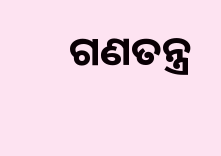ଗଣତନ୍ତ୍ର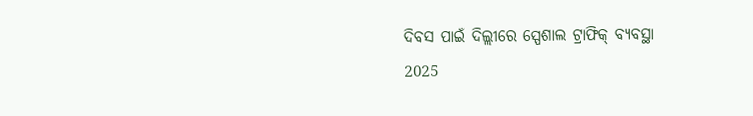ଦିବସ ପାଇଁ ଦିଲ୍ଲୀରେ ସ୍ପେଶାଲ ଟ୍ରାଫିକ୍ ବ୍ୟବସ୍ଥା
2025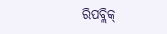ରିପବ୍ଲିକ୍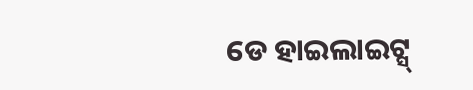ଡେ ହାଇଲାଇଟ୍ସ୍